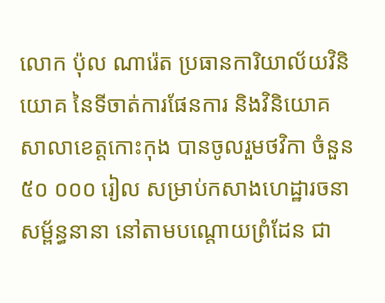លោក ប៉ុល ណារ៉េត ប្រធានការិយាល័យវិនិយោគ នៃទីចាត់ការផែនការ និងវិនិយោគ សាលាខេត្តកោះកុង បានចូលរួមថវិកា ចំនួន ៥០ ០០០ រៀល សម្រាប់កសាងហេដ្ឋារចនាសម្ព័ន្ធនានា នៅតាមបណ្តោយព្រំដែន ជា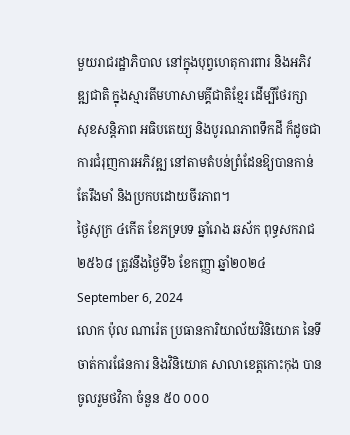មួយរាជរដ្ឋាភិបាល នៅក្នុងបុព្វហេតុការពារ និងអភិវឌ្ឍជាតិ ក្នុងស្មារតីមហាសាមគ្គីជាតិខ្មែរ ដើម្បីថែរក្សា សុខសន្តិភាព អធិបតេយ្យ និងបូរណភាពទឹកដី ក៏ដូចជាការជំរុញការអភិវឌ្ឍ នៅតាមតំបន់ព្រំដែនឱ្យបានកាន់តែរឹងមាំ និងប្រកបដោយចីរភាព។
ថ្ងៃសុក្រ ៤កើត ខែភទ្របទ ឆ្នាំរោង ឆស័ក ពុទ្ធសករាជ ២៥៦៨ ត្រូវនឹងថ្ងៃទី៦ ខែកញ្ញា ឆ្នាំ២០២៤ September 6, 2024
លោក ប៉ុល ណារ៉េត ប្រធានការិយាល័យវិនិយោគ នៃទីចាត់ការផែនការ និងវិនិយោគ សាលាខេត្តកោះកុង បានចូលរួមថវិកា ចំនួន ៥០ ០០០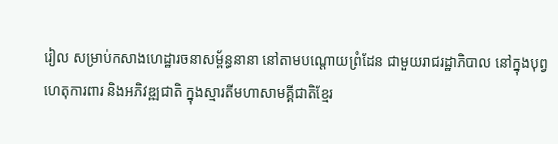រៀល សម្រាប់កសាងហេដ្ឋារចនាសម្ព័ន្ធនានា នៅតាមបណ្តោយព្រំដែន ជាមួយរាជរដ្ឋាភិបាល នៅក្នុងបុព្វហេតុការពារ និងអភិវឌ្ឍជាតិ ក្នុងស្មារតីមហាសាមគ្គីជាតិខ្មែរ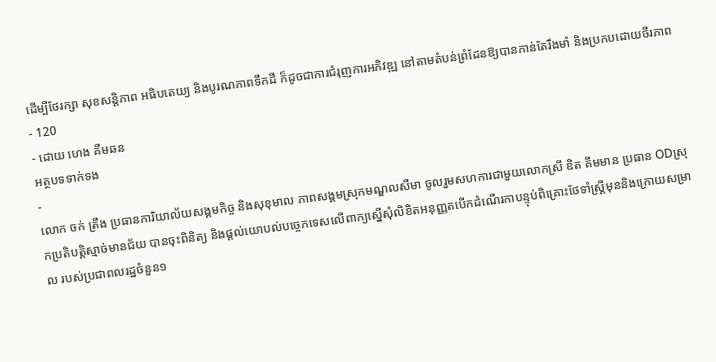ដើម្បីថែរក្សា សុខសន្តិភាព អធិបតេយ្យ និងបូរណភាពទឹកដី ក៏ដូចជាការជំរុញការអភិវឌ្ឍ នៅតាមតំបន់ព្រំដែនឱ្យបានកាន់តែរឹងមាំ និងប្រកបដោយចីរភាព
- 120
- ដោយ ហេង គីមឆន
អត្ថបទទាក់ទង
-
លោក ចក់ ត្រឹង ប្រធានការិយាល័យសង្គមកិច្ច និងសុខុមាល ភាពសង្គមស្រុកមណ្ឌលសីមា ចូលរួមសហការជាមួយលោកស្រី ឌិត គឹមមាន ប្រធាន ODស្រុកប្រតិបត្តិស្មាច់មានជ័យ បានចុះពិនិត្យ និងផ្ដល់យោបល់បច្ចេកទេសលើពាក្យស្នើសុំលិខិតអនុញ្ញតបើកដំណើរកាបន្ទុប់ពិគ្រោះថែទាំស្រ្តីមុននិងក្រោយសម្រាល របស់ប្រជាពលរដ្ឋចំនួន១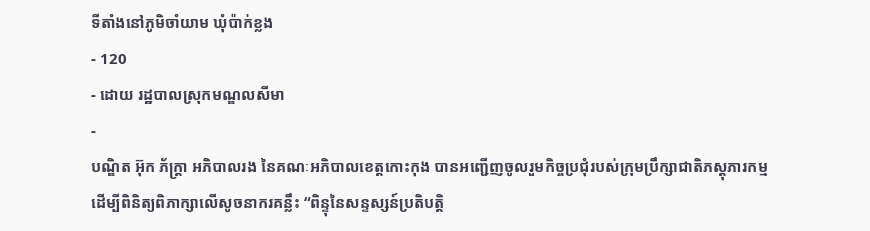ទីតាំងនៅភូមិចាំយាម ឃុំប៉ាក់ខ្លង
- 120
- ដោយ រដ្ឋបាលស្រុកមណ្ឌលសីមា
-
បណ្ឌិត អ៊ុក ភ័ក្រ្តា អភិបាលរង នៃគណៈអភិបាលខេត្តកោះកុង បានអញ្ជើញចូលរួមកិច្ចប្រជុំរបស់ក្រុមប្រឹក្សាជាតិភស្ដុភារកម្ម ដើម្បីពិនិត្យពិភាក្សាលើសូចនាករគន្លឹះ “ពិន្ទុនៃសន្ទស្សន៍ប្រតិបត្តិ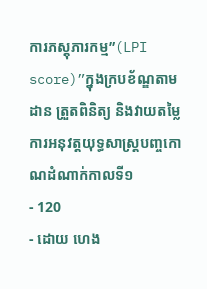ការភស្តុភារកម្ម”(LPI score)”ក្នុងក្របខ័ណ្ឌតាមដាន ត្រួតពិនិត្យ និងវាយតម្លៃការអនុវត្តយុទ្ធសាស្ត្របញ្ចកោណដំណាក់កាលទី១
- 120
- ដោយ ហេង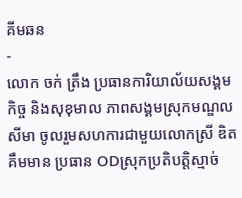គីមឆន
-
លោក ចក់ ត្រឹង ប្រធានការិយាល័យសង្គមកិច្ច និងសុខុមាល ភាពសង្គមស្រុកមណ្ឌលសីមា ចូលរួមសហការជាមួយលោកស្រី ឌិត គឹមមាន ប្រធាន ODស្រុកប្រតិបត្តិស្មាច់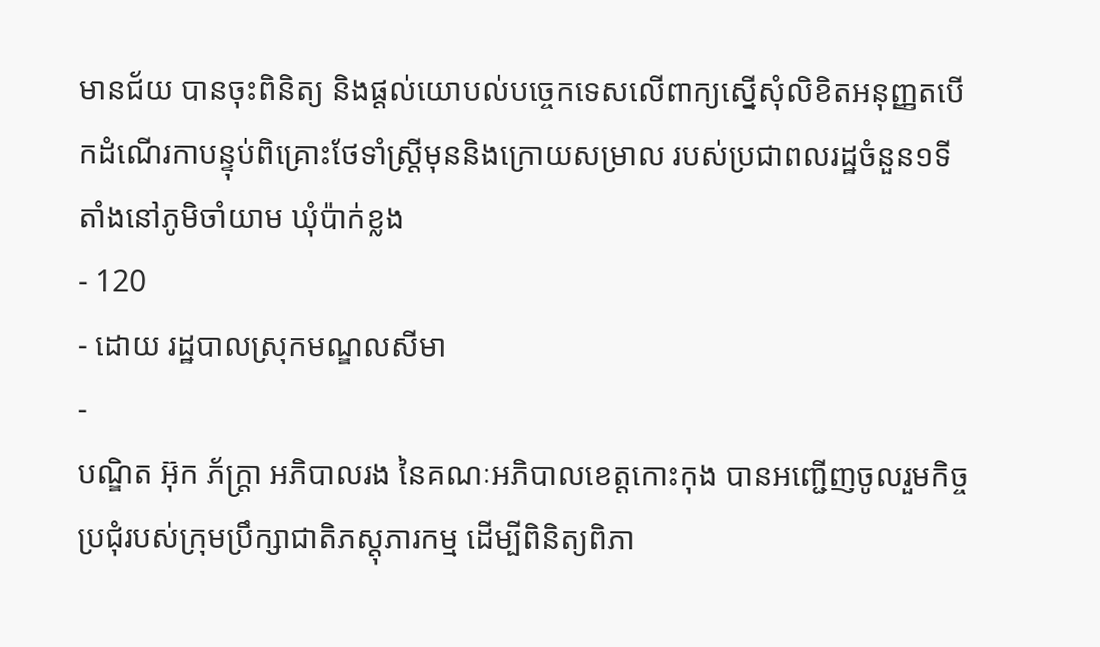មានជ័យ បានចុះពិនិត្យ និងផ្ដល់យោបល់បច្ចេកទេសលើពាក្យស្នើសុំលិខិតអនុញ្ញតបើកដំណើរកាបន្ទុប់ពិគ្រោះថែទាំស្រ្តីមុននិងក្រោយសម្រាល របស់ប្រជាពលរដ្ឋចំនួន១ទីតាំងនៅភូមិចាំយាម ឃុំប៉ាក់ខ្លង
- 120
- ដោយ រដ្ឋបាលស្រុកមណ្ឌលសីមា
-
បណ្ឌិត អ៊ុក ភ័ក្រ្តា អភិបាលរង នៃគណៈអភិបាលខេត្តកោះកុង បានអញ្ជើញចូលរួមកិច្ចប្រជុំរបស់ក្រុមប្រឹក្សាជាតិភស្ដុភារកម្ម ដើម្បីពិនិត្យពិភា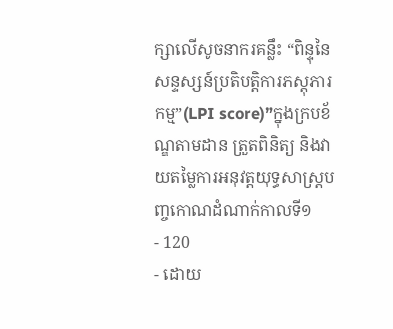ក្សាលើសូចនាករគន្លឹះ “ពិន្ទុនៃសន្ទស្សន៍ប្រតិបត្តិការភស្តុភារកម្ម”(LPI score)”ក្នុងក្របខ័ណ្ឌតាមដាន ត្រួតពិនិត្យ និងវាយតម្លៃការអនុវត្តយុទ្ធសាស្ត្របញ្ចកោណដំណាក់កាលទី១
- 120
- ដោយ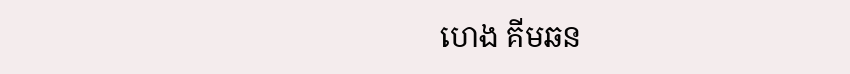ហេង គីមឆន